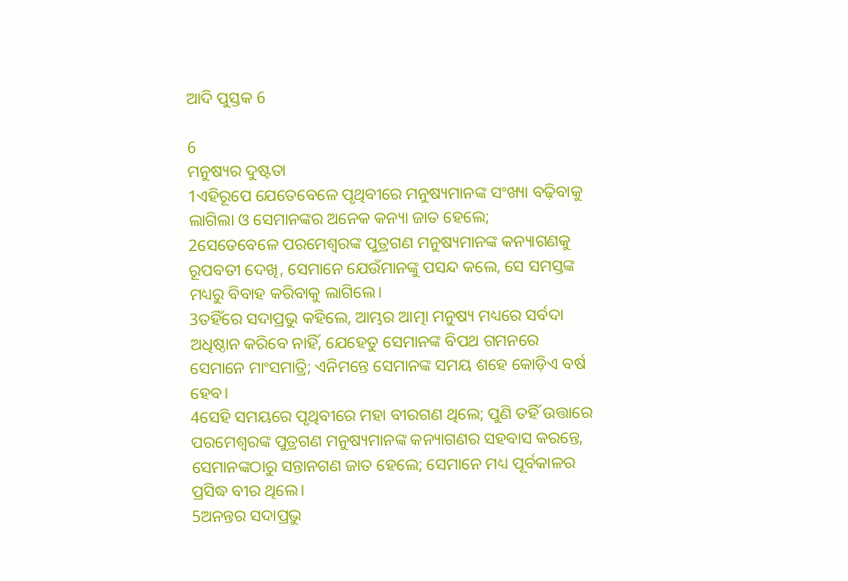ଆଦି ପୁସ୍ତକ 6

6
ମନୁଷ୍ୟର ଦୁଷ୍ଟତା
1ଏହିରୂପେ ଯେତେବେଳେ ପୃଥିବୀରେ ମନୁଷ୍ୟମାନଙ୍କ ସଂଖ୍ୟା ବଢ଼ିବାକୁ ଲାଗିଲା ଓ ସେମାନଙ୍କର ଅନେକ କନ୍ୟା ଜାତ ହେଲେ;
2ସେତେବେଳେ ପରମେଶ୍ଵରଙ୍କ ପୁତ୍ରଗଣ ମନୁଷ୍ୟମାନଙ୍କ କନ୍ୟାଗଣକୁ ରୂପବତୀ ଦେଖି, ସେମାନେ ଯେଉଁମାନଙ୍କୁ ପସନ୍ଦ କଲେ, ସେ ସମସ୍ତଙ୍କ ମଧ୍ୟରୁ ବିବାହ କରିବାକୁ ଲାଗିଲେ।
3ତହିଁରେ ସଦାପ୍ରଭୁ କହିଲେ, ଆମ୍ଭର ଆତ୍ମା ମନୁଷ୍ୟ ମଧ୍ୟରେ ସର୍ବଦା ଅଧିଷ୍ଠାନ କରିବେ ନାହିଁ, ଯେହେତୁ ସେମାନଙ୍କ ବିପଥ ଗମନରେ ସେମାନେ ମାଂସମାତ୍ରି; ଏନିମନ୍ତେ ସେମାନଙ୍କ ସମୟ ଶହେ କୋଡ଼ିଏ ବର୍ଷ ହେବ।
4ସେହି ସମୟରେ ପୃଥିବୀରେ ମହା ବୀରଗଣ ଥିଲେ; ପୁଣି ତହିଁ ଉତ୍ତାରେ ପରମେଶ୍ଵରଙ୍କ ପୁତ୍ରଗଣ ମନୁଷ୍ୟମାନଙ୍କ କନ୍ୟାଗଣର ସହବାସ କରନ୍ତେ, ସେମାନଙ୍କଠାରୁ ସନ୍ତାନଗଣ ଜାତ ହେଲେ; ସେମାନେ ମଧ୍ୟ ପୂର୍ବକାଳର ପ୍ରସିଦ୍ଧ ବୀର ଥିଲେ।
5ଅନନ୍ତର ସଦାପ୍ରଭୁ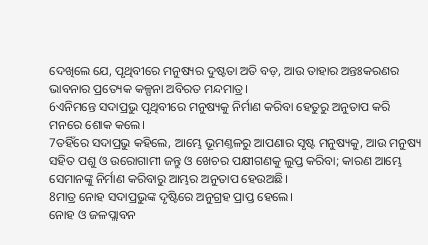ଦେଖିଲେ ଯେ, ପୃଥିବୀରେ ମନୁଷ୍ୟର ଦୁଷ୍ଟତା ଅତି ବଡ଼, ଆଉ ତାହାର ଅନ୍ତଃକରଣର ଭାବନାର ପ୍ରତ୍ୟେକ କଳ୍ପନା ଅବିରତ ମନ୍ଦମାତ୍ର।
6ଏନିମନ୍ତେ ସଦାପ୍ରଭୁ ପୃଥିବୀରେ ମନୁଷ୍ୟକୁ ନିର୍ମାଣ କରିବା ହେତୁରୁ ଅନୁତାପ କରି ମନରେ ଶୋକ କଲେ।
7ତହିଁରେ ସଦାପ୍ରଭୁ କହିଲେ, ଆମ୍ଭେ ଭୂମଣ୍ତଳରୁ ଆପଣାର ସୃଷ୍ଟ ମନୁଷ୍ୟକୁ, ଆଉ ମନୁଷ୍ୟ ସହିତ ପଶୁ ଓ ଉରୋଗାମୀ ଜନ୍ତୁ ଓ ଖେଚର ପକ୍ଷୀଗଣକୁ ଲୁପ୍ତ କରିବା; କାରଣ ଆମ୍ଭେ ସେମାନଙ୍କୁ ନିର୍ମାଣ କରିବାରୁ ଆମ୍ଭର ଅନୁତାପ ହେଉଅଛି।
8ମାତ୍ର ନୋହ ସଦାପ୍ରଭୁଙ୍କ ଦୃଷ୍ଟିରେ ଅନୁଗ୍ରହ ପ୍ରାପ୍ତ ହେଲେ।
ନୋହ ଓ ଜଳପ୍ଲାବନ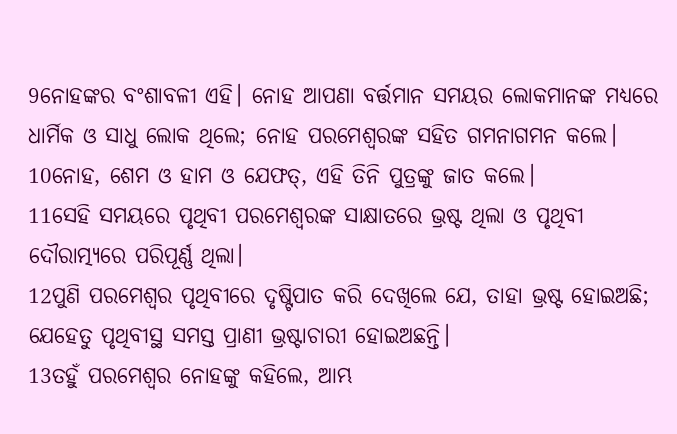9ନୋହଙ୍କର ବଂଶାବଳୀ ଏହି। ନୋହ ଆପଣା ବର୍ତ୍ତମାନ ସମୟର ଲୋକମାନଙ୍କ ମଧ୍ୟରେ ଧାର୍ମିକ ଓ ସାଧୁ ଲୋକ ଥିଲେ; ନୋହ ପରମେଶ୍ଵରଙ୍କ ସହିତ ଗମନାଗମନ କଲେ।
10ନୋହ, ଶେମ ଓ ହାମ ଓ ଯେଫତ୍, ଏହି ତିନି ପୁତ୍ରଙ୍କୁ ଜାତ କଲେ।
11ସେହି ସମୟରେ ପୃଥିବୀ ପରମେଶ୍ଵରଙ୍କ ସାକ୍ଷାତରେ ଭ୍ରଷ୍ଟ ଥିଲା ଓ ପୃଥିବୀ ଦୌରାତ୍ମ୍ୟରେ ପରିପୂର୍ଣ୍ଣ ଥିଲା।
12ପୁଣି ପରମେଶ୍ଵର ପୃଥିବୀରେ ଦୃଷ୍ଟିପାତ କରି ଦେଖିଲେ ଯେ, ତାହା ଭ୍ରଷ୍ଟ ହୋଇଅଛି; ଯେହେତୁ ପୃଥିବୀସ୍ଥ ସମସ୍ତ ପ୍ରାଣୀ ଭ୍ରଷ୍ଟାଚାରୀ ହୋଇଅଛନ୍ତି।
13ତହୁଁ ପରମେଶ୍ଵର ନୋହଙ୍କୁ କହିଲେ, ଆମ୍ଭ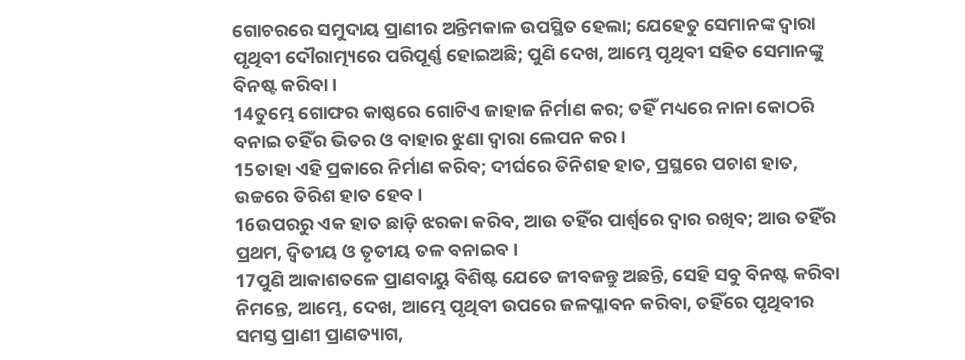ଗୋଚରରେ ସମୁଦାୟ ପ୍ରାଣୀର ଅନ୍ତିମକାଳ ଉପସ୍ଥିତ ହେଲା; ଯେହେତୁ ସେମାନଙ୍କ ଦ୍ଵାରା ପୃଥିବୀ ଦୌରାତ୍ମ୍ୟରେ ପରିପୂର୍ଣ୍ଣ ହୋଇଅଛି; ପୁଣି ଦେଖ, ଆମ୍ଭେ ପୃଥିବୀ ସହିତ ସେମାନଙ୍କୁ ବିନଷ୍ଟ କରିବା।
14ତୁମ୍ଭେ ଗୋଫର କାଷ୍ଠରେ ଗୋଟିଏ ଜାହାଜ ନିର୍ମାଣ କର; ତହିଁ ମଧ୍ୟରେ ନାନା କୋଠରି ବନାଇ ତହିଁର ଭିତର ଓ ବାହାର ଝୁଣା ଦ୍ଵାରା ଲେପନ କର।
15ତାହା ଏହି ପ୍ରକାରେ ନିର୍ମାଣ କରିବ; ଦୀର୍ଘରେ ତିନିଶହ ହାତ, ପ୍ରସ୍ଥରେ ପଚାଶ ହାତ, ଉଚ୍ଚରେ ତିରିଶ ହାତ ହେବ।
16ଉପରରୁ ଏକ ହାତ ଛାଡ଼ି ଝରକା କରିବ, ଆଉ ତହିଁର ପାର୍ଶ୍ଵରେ ଦ୍ଵାର ରଖିବ; ଆଉ ତହିଁର ପ୍ରଥମ, ଦ୍ଵିତୀୟ ଓ ତୃତୀୟ ତଳ ବନାଇବ।
17ପୁଣି ଆକାଶତଳେ ପ୍ରାଣବାୟୁ ବିଶିଷ୍ଟ ଯେତେ ଜୀବଜନ୍ତୁ ଅଛନ୍ତି, ସେହି ସବୁ ବିନଷ୍ଟ କରିବା ନିମନ୍ତେ, ଆମ୍ଭେ, ଦେଖ, ଆମ୍ଭେ ପୃଥିବୀ ଉପରେ ଜଳପ୍ଳାବନ କରିବା, ତହିଁରେ ପୃଥିବୀର ସମସ୍ତ ପ୍ରାଣୀ ପ୍ରାଣତ୍ୟାଗ,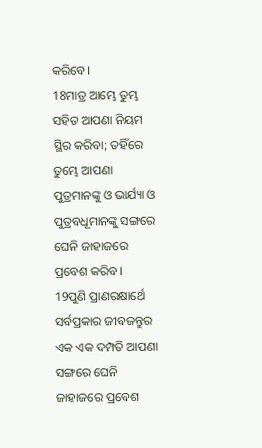କରିବେ।
18ମାତ୍ର ଆମ୍ଭେ ତୁମ୍ଭ ସହିତ ଆପଣା ନିୟମ ସ୍ଥିର କରିବା; ତହିଁରେ ତୁମ୍ଭେ ଆପଣା ପୁତ୍ରମାନଙ୍କୁ ଓ ଭାର୍ଯ୍ୟା ଓ ପୁତ୍ରବଧୂମାନଙ୍କୁ ସଙ୍ଗରେ ଘେନି ଜାହାଜରେ ପ୍ରବେଶ କରିବ।
19ପୁଣି ପ୍ରାଣରକ୍ଷାର୍ଥେ ସର୍ବପ୍ରକାର ଜୀବଜନ୍ତୁର ଏକ ଏକ ଦମ୍ପତି ଆପଣା ସଙ୍ଗରେ ଘେନି ଜାହାଜରେ ପ୍ରବେଶ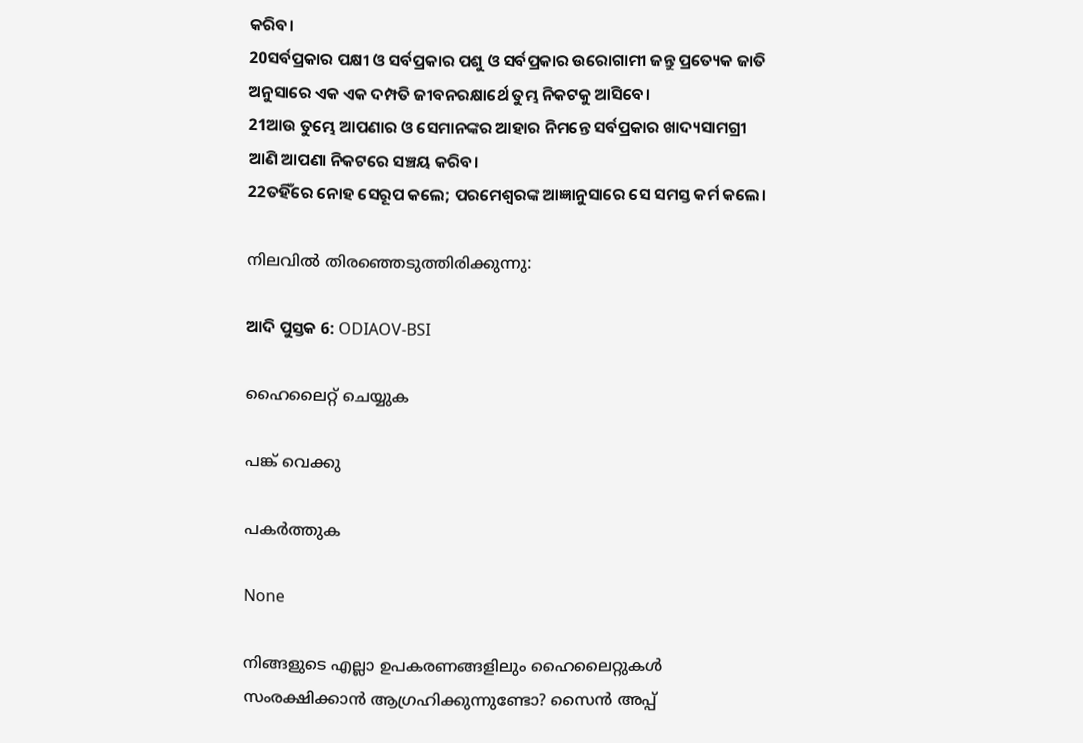କରିବ।
20ସର୍ବପ୍ରକାର ପକ୍ଷୀ ଓ ସର୍ବପ୍ରକାର ପଶୁ ଓ ସର୍ବପ୍ରକାର ଉରୋଗାମୀ ଜନ୍ତୁ ପ୍ରତ୍ୟେକ ଜାତି ଅନୁସାରେ ଏକ ଏକ ଦମ୍ପତି ଜୀବନରକ୍ଷାର୍ଥେ ତୁମ୍ଭ ନିକଟକୁ ଆସିବେ।
21ଆଉ ତୁମ୍ଭେ ଆପଣାର ଓ ସେମାନଙ୍କର ଆହାର ନିମନ୍ତେ ସର୍ବପ୍ରକାର ଖାଦ୍ୟସାମଗ୍ରୀ ଆଣି ଆପଣା ନିକଟରେ ସଞ୍ଚୟ କରିବ।
22ତହିଁରେ ନୋହ ସେରୂପ କଲେ; ପରମେଶ୍ଵରଙ୍କ ଆଜ୍ଞାନୁସାରେ ସେ ସମସ୍ତ କର୍ମ କଲେ।

നിലവിൽ തിരഞ്ഞെടുത്തിരിക്കുന്നു:

ଆଦି ପୁସ୍ତକ 6: ODIAOV-BSI

ഹൈലൈറ്റ് ചെയ്യുക

പങ്ക് വെക്കു

പകർത്തുക

None

നിങ്ങളുടെ എല്ലാ ഉപകരണങ്ങളിലും ഹൈലൈറ്റുകൾ സംരക്ഷിക്കാൻ ആഗ്രഹിക്കുന്നുണ്ടോ? സൈൻ അപ്പ്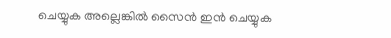ചെയ്യുക അല്ലെങ്കിൽ സൈൻ ഇൻ ചെയ്യുക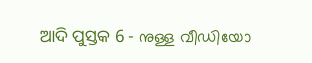ଆଦି ପୁସ୍ତକ 6 - നുള്ള വീഡിയോ